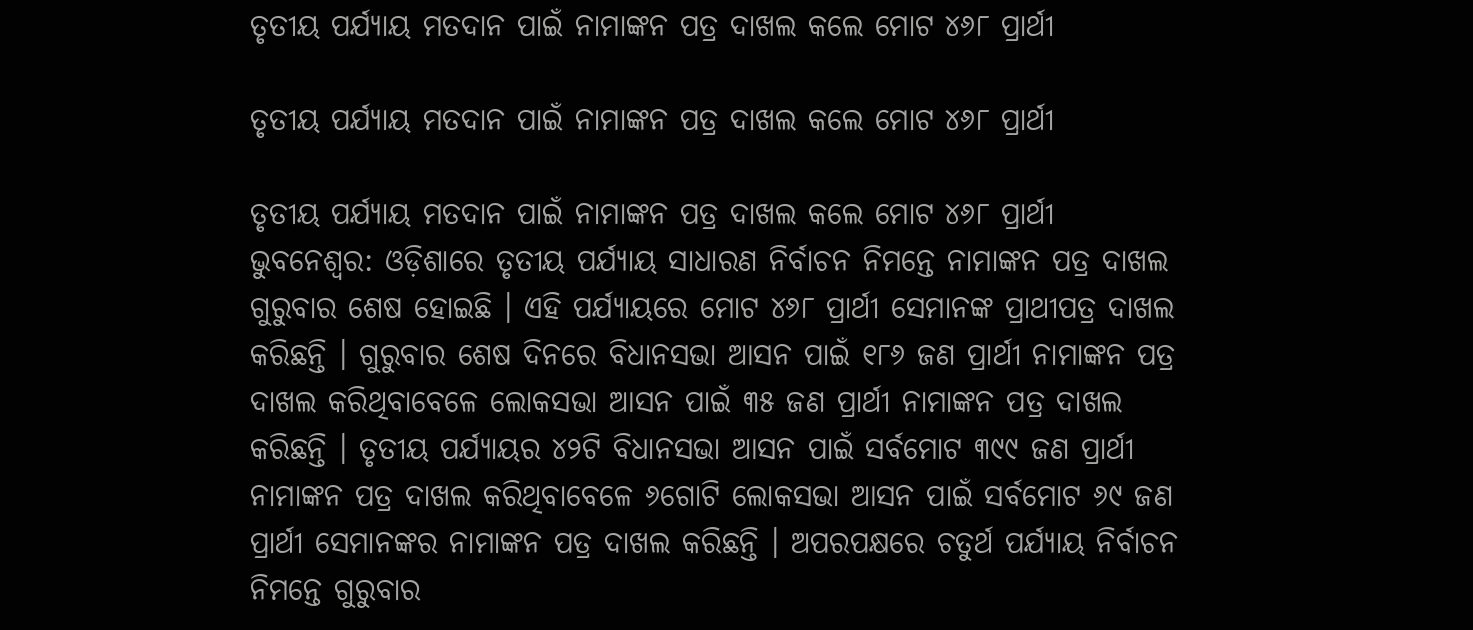ତୃତୀୟ ପର୍ଯ୍ୟାୟ ମତଦାନ ପାଇଁ ନାମାଙ୍କନ ପତ୍ର ଦାଖଲ କଲେ ମୋଟ ୪୬୮ ପ୍ରାର୍ଥୀ

ତୃତୀୟ ପର୍ଯ୍ୟାୟ ମତଦାନ ପାଇଁ ନାମାଙ୍କନ ପତ୍ର ଦାଖଲ କଲେ ମୋଟ ୪୬୮ ପ୍ରାର୍ଥୀ

ତୃତୀୟ ପର୍ଯ୍ୟାୟ ମତଦାନ ପାଇଁ ନାମାଙ୍କନ ପତ୍ର ଦାଖଲ କଲେ ମୋଟ ୪୬୮ ପ୍ରାର୍ଥୀ
ଭୁବନେଶ୍ୱର: ଓଡ଼ିଶାରେ ତୃତୀୟ ପର୍ଯ୍ୟାୟ ସାଧାରଣ ନିର୍ବାଚନ ନିମନ୍ତେ ନାମାଙ୍କନ ପତ୍ର ଦାଖଲ ଗୁରୁବାର ଶେଷ ହୋଇଛି । ଏହି ପର୍ଯ୍ୟାୟରେ ମୋଟ ୪୬୮ ପ୍ରାର୍ଥୀ ସେମାନଙ୍କ ପ୍ରାଥୀପତ୍ର ଦାଖଲ କରିଛନ୍ତି । ଗୁରୁବାର ଶେଷ ଦିନରେ ବିଧାନସଭା ଆସନ ପାଇଁ ୧୮୬ ଜଣ ପ୍ରାର୍ଥୀ ନାମାଙ୍କନ ପତ୍ର ଦାଖଲ କରିଥିବାବେଳେ ଲୋକସଭା ଆସନ ପାଇଁ ୩୫ ଜଣ ପ୍ରାର୍ଥୀ ନାମାଙ୍କନ ପତ୍ର ଦାଖଲ କରିଛନ୍ତି । ତୃତୀୟ ପର୍ଯ୍ୟାୟର ୪୨ଟି ବିଧାନସଭା ଆସନ ପାଇଁ ସର୍ବମୋଟ ୩୯୯ ଜଣ ପ୍ରାର୍ଥୀ ନାମାଙ୍କନ ପତ୍ର ଦାଖଲ କରିଥିବାବେଳେ ୬ଗୋଟି ଲୋକସଭା ଆସନ ପାଇଁ ସର୍ବମୋଟ ୬୯ ଜଣ ପ୍ରାର୍ଥୀ ସେମାନଙ୍କର ନାମାଙ୍କନ ପତ୍ର ଦାଖଲ କରିଛନ୍ତି । ଅପରପକ୍ଷରେ ଚତୁର୍ଥ ପର୍ଯ୍ୟାୟ ନିର୍ବାଚନ ନିମନ୍ତେ ଗୁରୁବାର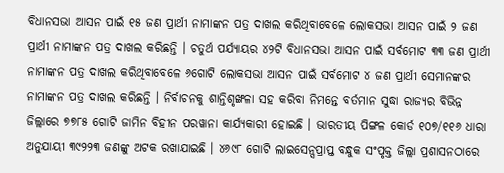ବିଧାନସଭା ଆସନ ପାଇଁ ୧୫ ଜଣ ପ୍ରାର୍ଥୀ ନାମାଙ୍କନ ପତ୍ର ଦାଖଲ କରିଥିବାବେଳେ ଲୋକସଭା ଆସନ ପାଇଁ ୨ ଜଣ ପ୍ରାର୍ଥୀ ନାମାଙ୍କନ ପତ୍ର ଦାଖଲ କରିଛନ୍ତି । ଚତୁର୍ଥ ପର୍ଯ୍ୟାୟର ୪୨ଟି ବିଧାନସଭା ଆସନ ପାଇଁ ସର୍ବମୋଟ ୩୩ ଜଣ ପ୍ରାର୍ଥୀ ନାମାଙ୍କନ ପତ୍ର ଦାଖଲ କରିଥିବାବେଳେ ୬ଗୋଟି ଲୋକସଭା ଆସନ ପାଇଁ ସର୍ବମୋଟ ୪ ଜଣ ପ୍ରାର୍ଥୀ ସେମାନଙ୍କର ନାମାଙ୍କନ ପତ୍ର ଦାଖଲ କରିଛନ୍ତି । ନିର୍ବାଚନକୁ ଶାନ୍ତିଶୃଙ୍ଖଳା ସହ କରିବା ନିମନ୍ତେ ବର୍ତମାନ ସୁଦ୍ଧା ରାଜ୍ୟର ବିଭିନ୍ନ ଜିଲ୍ଲାରେ ୭୭୮୫ ଗୋଟି ଜାମିନ ବିହୀନ ପରୱାନା କାର୍ଯ୍ୟକାରୀ ହୋଇଛି । ଭାରତୀୟ ପିଙ୍ଗଳ କୋର୍ଡ ୧୦୭/୧୧୬ ଧାରା ଅନୁଯାୟୀ ୩୯୨୨୩ ଜଣଙ୍କୁ ଅଟକ ରଖାଯାଇଛି । ୪୬୯୮ ଗୋଟି ଲାଇସେନ୍ସପ୍ରାପ୍ତ ବନ୍ଧୁକ ସଂପୃକ୍ତ ଜିଲ୍ଲା ପ୍ରଶାସନଠାରେ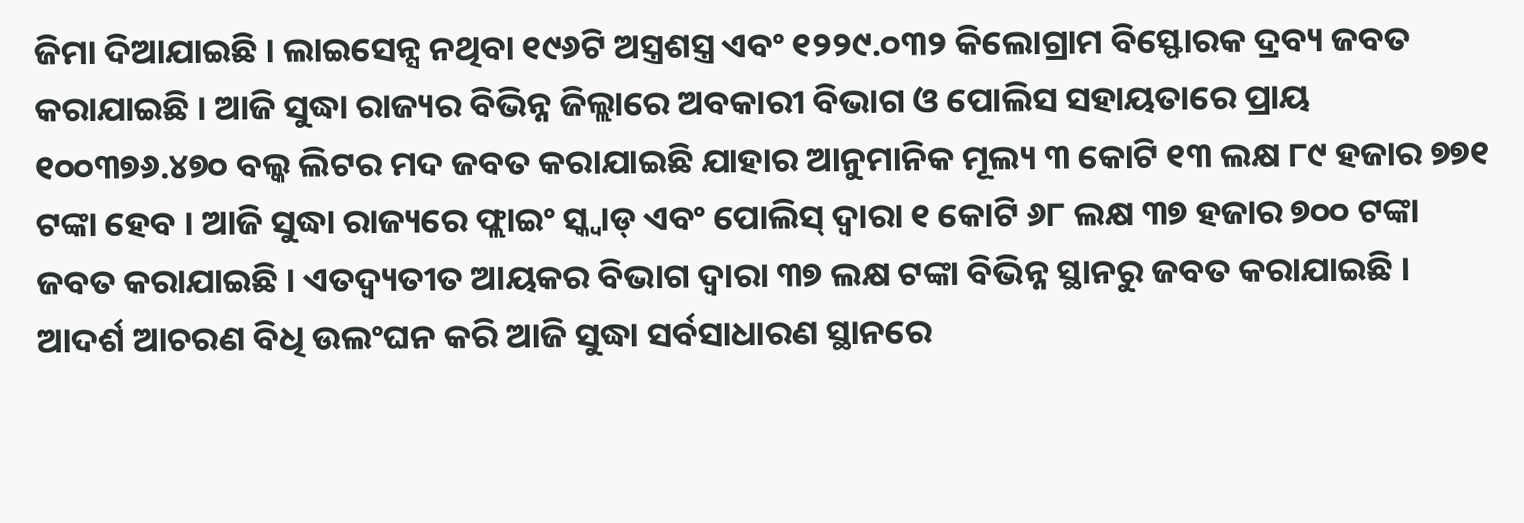ଜିମା ଦିଆଯାଇଛି । ଲାଇସେନ୍ସ ନଥିବା ୧୯୬ଟି ଅସ୍ତ୍ରଶସ୍ତ୍ର ଏବଂ ୧୨୨୯.୦୩୨ କିଲୋଗ୍ରାମ ବିସ୍ଫୋରକ ଦ୍ରବ୍ୟ ଜବତ କରାଯାଇଛି । ଆଜି ସୁଦ୍ଧା ରାଜ୍ୟର ବିଭିନ୍ନ ଜିଲ୍ଲାରେ ଅବକାରୀ ବିଭାଗ ଓ ପୋଲିସ ସହାୟତାରେ ପ୍ରାୟ ୧୦୦୩୭୬.୪୭୦ ବଲ୍କ ଲିଟର ମଦ ଜବତ କରାଯାଇଛି ଯାହାର ଆନୁମାନିକ ମୂଲ୍ୟ ୩ କୋଟି ୧୩ ଲକ୍ଷ ୮୯ ହଜାର ୭୭୧ ଟଙ୍କା ହେବ । ଆଜି ସୁଦ୍ଧା ରାଜ୍ୟରେ ଫ୍ଲାଇଂ ସ୍କ୍ୱାଡ୍ ଏବଂ ପୋଲିସ୍ ଦ୍ୱାରା ୧ କୋଟି ୬୮ ଲକ୍ଷ ୩୭ ହଜାର ୭୦୦ ଟଙ୍କା ଜବତ କରାଯାଇଛି । ଏତଦ୍ବ୍ୟତୀତ ଆୟକର ବିଭାଗ ଦ୍ୱାରା ୩୭ ଲକ୍ଷ ଟଙ୍କା ବିଭିନ୍ନ ସ୍ଥାନରୁ ଜବତ କରାଯାଇଛି । ଆଦର୍ଶ ଆଚରଣ ବିଧି ଉଲଂଘନ କରି ଆଜି ସୁଦ୍ଧା ସର୍ବସାଧାରଣ ସ୍ଥାନରେ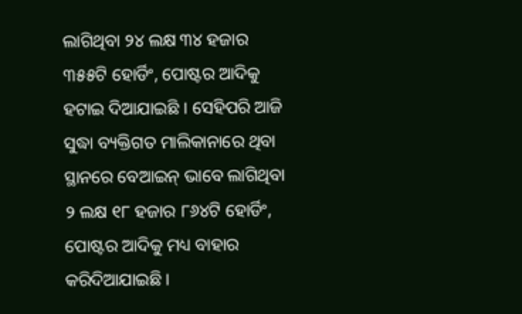ଲାଗିଥିବା ୨୪ ଲକ୍ଷ ୩୪ ହଜାର ୩୫୫ଟି ହୋର୍ଡିଂ, ପୋଷ୍ଟର ଆଦିକୁ ହଟାଇ ଦିଆଯାଇଛି । ସେହିପରି ଆଜି ସୁଦ୍ଧା ବ୍ୟକ୍ତିଗତ ମାଲିକାନାରେ ଥିବା ସ୍ଥାନରେ ବେଆଇନ୍ ଭାବେ ଲାଗିଥିବା ୨ ଲକ୍ଷ ୧୮ ହଜାର ୮୬୪ଟି ହୋର୍ଡିଂ, ପୋଷ୍ଟର ଆଦିକୁ ମଧ୍ୟ ବାହାର କରିଦିଆଯାଇଛି ।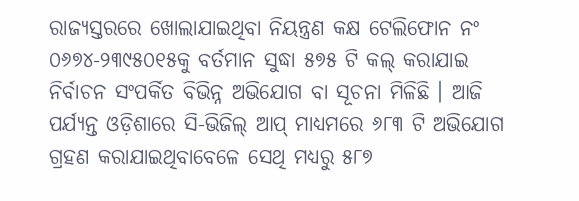ରାଜ୍ୟସ୍ତରରେ ଖୋଲାଯାଇଥିବା ନିୟନ୍ତ୍ରଣ କକ୍ଷ ଟେଲିଫୋନ ନଂ ୦୬୭୪-୨୩୯୫୦୧୫କୁ ବର୍ତମାନ ସୁଦ୍ଧା ୫୭୫ ଟି କଲ୍ କରାଯାଇ ନିର୍ବାଚନ ସଂପର୍କିତ ବିଭିନ୍ନ ଅଭିଯୋଗ ବା ସୂଚନା ମିଳିଛି । ଆଜି ପର୍ଯ୍ୟନ୍ତ ଓଡ଼ିଶାରେ ସି-ଭିଜିଲ୍ ଆପ୍ ମାଧ୍ୟମରେ ୬୮୩ ଟି ଅଭିଯୋଗ ଗ୍ରହଣ କରାଯାଇଥିବାବେଳେ ସେଥି ମଧ୍ୟରୁ ୫୮୭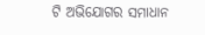ଟି ଅଭିଯୋଗର ସମାଧାନ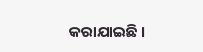କରାଯାଇଛି ।